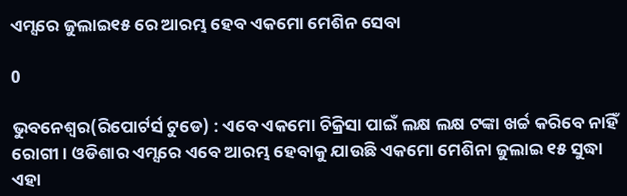ଏମ୍ସରେ ଜୁଲାଇ୧୫ ରେ ଆରମ୍ଭ ହେବ ଏକମୋ ମେଶିନ ସେବା

0

ଭୁବନେଶ୍ୱର(ରିପୋର୍ଟର୍ସ ଟୁଡେ) : ଏବେ ଏକମୋ ଚିକ୍ରିସା ପାଇଁ ଲକ୍ଷ ଲକ୍ଷ ଟଙ୍କା ଖର୍ଚ୍ଚ କରିବେ ନାହିଁ ରୋଗୀ । ଓଡିଶାର ଏମ୍ସରେ ଏବେ ଆରମ୍ଭ ହେବାକୁ ଯାଉଛି ଏକମୋ ମେଶିନା ଜୁଲାଇ ୧୫ ସୁଦ୍ଧା ଏହା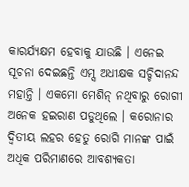କାରର୍ଯ୍ୟକ୍ଷମ ହେବାକୁ ଯାଉଛି । ଏନେଇ ସୂଚନା ଦେଇଛନ୍ତି ଏମ୍ସ ଅଧୀକ୍ଷକ ସଚ୍ଚିଦାନନ୍ଦ ମହାନ୍ତି । ଏକମୋ ମେଶିନ୍ ନଥିବାରୁ ରୋଗୀ ଅନେକ ହଇରାଣ ପଡୁଥିଲେ । କରୋନାର ଦ୍ୱିତୀୟ ଲହର ହେତୁ ରୋଗି ମାନଙ୍କ ପାଇଁ ଅଧିକ ପରିମାଣରେ ଆବଶ୍ୟକତା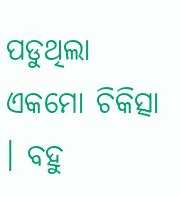ପଡୁଥିଲା ଏକମୋ ଚିକିତ୍ସା । ବହୁ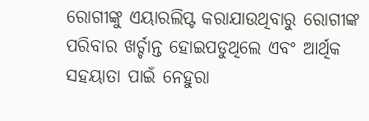ରୋଗୀଙ୍କୁ ଏୟାରଲିପ୍ଟ କରାଯାଉଥିବାରୁ ରୋଗୀଙ୍କ ପରିବାର ଖର୍ଚ୍ଚାନ୍ତ ହୋଇପଡୁଥିଲେ ଏବଂ ଆର୍ଥିକ ସହୟାତା ପାଇଁ ନେହୁରା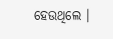ହେଉଥିଲେ ।